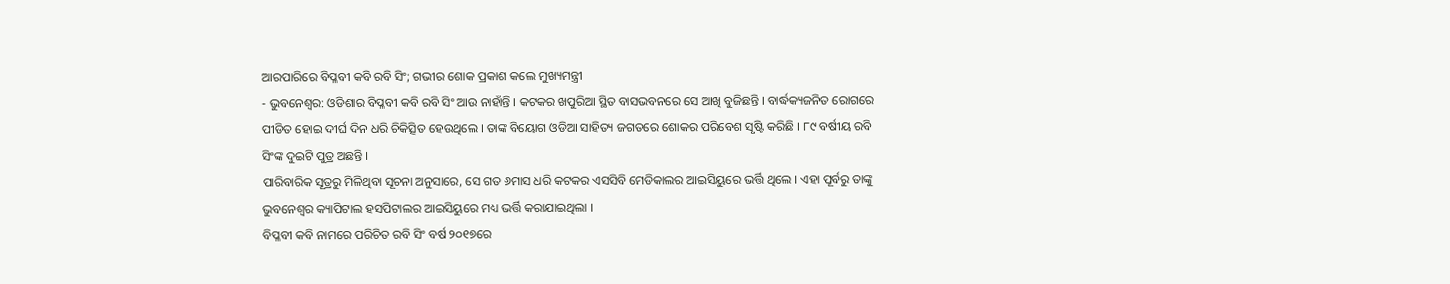ଆରପାରିରେ ବିପ୍ଳବୀ କବି ରବି ସିଂ; ଗଭୀର ଶୋକ ପ୍ରକାଶ କଲେ ମୁଖ୍ୟମନ୍ତ୍ରୀ
- ଭୁବନେଶ୍ୱର: ଓଡିଶାର ବିପ୍ଳବୀ କବି ରବି ସିଂ ଆଉ ନାହାଁନ୍ତି । କଟକର ଖପୁରିଆ ସ୍ଥିତ ବାସଭବନରେ ସେ ଆଖି ବୁଜିଛନ୍ତି । ବାର୍ଦ୍ଧକ୍ୟଜନିତ ରୋଗରେ ପୀଡିତ ହୋଇ ଦୀର୍ଘ ଦିନ ଧରି ଚିକିତ୍ସିତ ହେଉଥିଲେ । ତାଙ୍କ ବିୟୋଗ ଓଡିଆ ସାହିତ୍ୟ ଜଗତରେ ଶୋକର ପରିବେଶ ସୃଷ୍ଟି କରିଛି । ୮୯ ବର୍ଷୀୟ ରବି ସିଂଙ୍କ ଦୁଇଟି ପୁତ୍ର ଅଛନ୍ତି ।
ପାରିବାରିକ ସୂତ୍ରରୁ ମିଳିଥିବା ସୂଚନା ଅନୁସାରେ, ସେ ଗତ ୬ମାସ ଧରି କଟକର ଏସସିବି ମେଡିକାଲର ଆଇସିୟୁରେ ଭର୍ତ୍ତି ଥିଲେ । ଏହା ପୂର୍ବରୁ ତାଙ୍କୁ ଭୁବନେଶ୍ୱର କ୍ୟାପିଟାଲ ହସପିଟାଲର ଆଇସିୟୁରେ ମଧ୍ୟ ଭର୍ତ୍ତି କରାଯାଇଥିଲା ।
ବିପ୍ଳବୀ କବି ନାମରେ ପରିଚିତ ରବି ସିଂ ବର୍ଷ ୨୦୧୭ରେ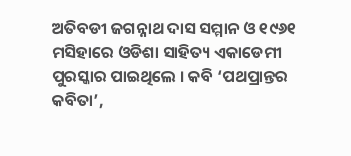ଅତିବଡୀ ଜଗନ୍ନାଥ ଦାସ ସମ୍ମାନ ଓ ୧୯୬୧ ମସିହାରେ ଓଡିଶା ସାହିତ୍ୟ ଏକାଡେମୀ ପୁରସ୍କାର ପାଇଥିଲେ । କବି ‘ପଥପ୍ରାନ୍ତର କବିତା’,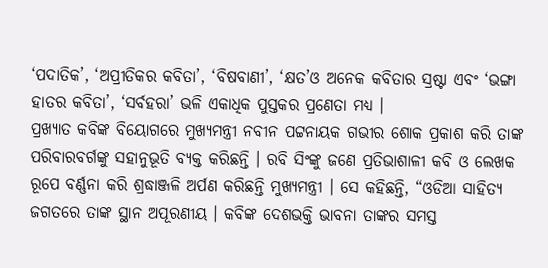‘ପଦାତିକ’, ‘ଅପ୍ରୀତିକର କବିତା’, ‘ବିଷବାଣୀ’, ‘କ୍ଷତ’ଓ ଅନେକ କବିତାର ସ୍ରଷ୍ଟା ଏବଂ ‘ଭଙ୍ଗା ହାତର କବିତା’, ‘ସର୍ବହରା’ ଭଳି ଏକାଧିକ ପୁସ୍ତକର ପ୍ରଣେତା ମଧ୍ୟ ।
ପ୍ରଖ୍ୟାତ କବିଙ୍କ ବିୟୋଗରେ ମୁଖ୍ୟମନ୍ତ୍ରୀ ନବୀନ ପଟ୍ଟନାୟକ ଗଭୀର ଶୋକ ପ୍ରକାଶ କରି ତାଙ୍କ ପରିବାରବର୍ଗଙ୍କୁ ସହାନୁଭୂତି ବ୍ୟକ୍ତ କରିଛନ୍ତି । ରବି ସିଂଙ୍କୁ ଜଣେ ପ୍ରତିଭାଶାଳୀ କବି ଓ ଲେଖକ ରୂପେ ବର୍ଣ୍ଣନା କରି ଶ୍ରଦ୍ଧାଞ୍ଜଳି ଅର୍ପଣ କରିଛନ୍ତି ମୁଖ୍ୟମନ୍ତ୍ରୀ । ସେ କହିଛନ୍ତି, “ଓଡିଆ ସାହିତ୍ୟ ଜଗତରେ ତାଙ୍କ ସ୍ଥାନ ଅପୂରଣୀୟ । କବିଙ୍କ ଦେଶଭକ୍ତି ଭାବନା ତାଙ୍କର ସମସ୍ତ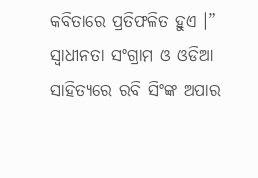କବିତାରେ ପ୍ରତିଫଳିତ ହୁଏ ।”
ସ୍ୱାଧୀନତା ସଂଗ୍ରାମ ଓ ଓଡିଆ ସାହିତ୍ୟରେ ରବି ସିଂଙ୍କ ଅପାର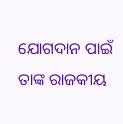ଯୋଗଦାନ ପାଇଁ ତାଙ୍କ ରାଜକୀୟ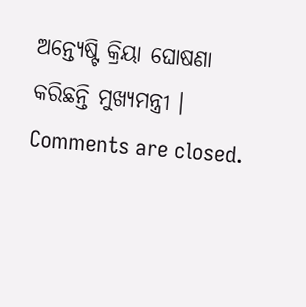ଅନ୍ତ୍ୟେଷ୍ଟି କ୍ରିୟା ଘୋଷଣା କରିଛନ୍ତି ମୁଖ୍ୟମନ୍ତ୍ରୀ ।
Comments are closed.